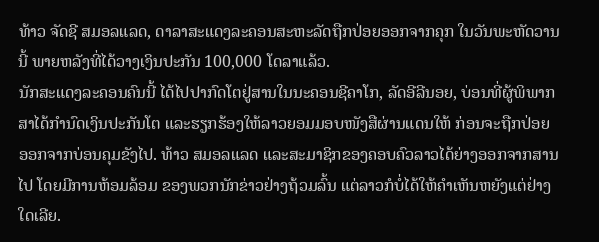ທ້າວ ຈັດຊີ ສມອລແລດ, ດາລາສະແດງລະຄອນສະຫະລັດຖືກປ່ອຍອອກຈາກຄຸກ ໃນວັນພະຫັດວານນີ້ ພາຍຫລັງທີ່ໄດ້ວາງເງິນປະກັນ 100,000 ໂດລາແລ້ວ.
ນັກສະແດງລະຄອນຄົນນີ້ ໄດ້ໄປປາກົດໂຕຢູ່ສານໃນນະຄອນຊີຄາໂກ, ລັດອີລີນອຍ, ບ່ອນທີ່ຜູ້ພິພາກສາໄດ້ກຳນົດເງິນປະກັນໂຕ ແລະຮຽກຮ້ອງໃຫ້ລາວຍອມມອບໜັງສືຜ່ານແດນໃຫ້ ກ່ອນຈະຖືກປ່ອຍ ອອກຈາກບ່ອນຄຸມຂັງໄປ. ທ້າວ ສມອລແລດ ແລະສະມາຊິກຂອງຄອບຄົວລາວໄດ້ຍ່າງອອກຈາກສານໄປ ໂດຍມີການຫ້ອມລ້ອມ ຂອງພວກນັກຂ່າວຢ່າງຖ້ວມລົ້ນ ແຕ່ລາວກໍບໍ່ໄດ້ໃຫ້ຄຳເຫັນຫຍັງແຕ່ຢ່າງໃດເລີຍ.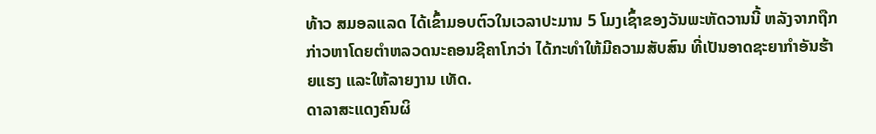ທ້າວ ສມອລແລດ ໄດ້ເຂົ້າມອບຕົວໃນເວລາປະມານ 5 ໂມງເຊົ້າຂອງວັນພະຫັດວານນີ້ ຫລັງຈາກຖືກກ່າວຫາໂດຍຕຳຫລວດນະຄອນຊີຄາໂກວ່າ ໄດ້ກະທຳໃຫ້ມີຄວາມສັບສົນ ທີ່ເປັນອາດຊະຍາກຳອັນຮ້າຍແຮງ ແລະໃຫ້ລາຍງານ ເທັດ.
ດາລາສະແດງຄົນຜິ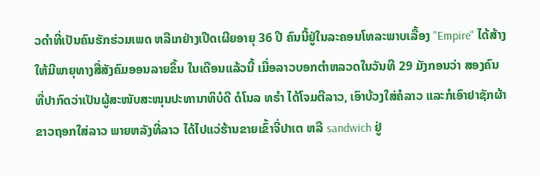ວດຳທີ່ເປັນຄົນຮັກຮ່ວມເພດ ຫລືເກຢ່າງເປີດເຜີຍອາຍຸ 36 ປີ ຄົນນີ້ຢູ່ໃນລະຄອນໂທລະພາບເລື້ອງ "Empire" ໄດ້ສ້າງໃຫ້ມີພາຍຸທາງສື່ສັງຄົມອອນລາຍຂຶ້ນ ໃນເດືອນແລ້ວນີ້ ເມື່ອລາວບອກຕຳຫລວດໃນວັນທີ 29 ມັງກອນວ່າ ສອງຄົນທີ່ປາກົດວ່າເປັນຜູ້ສະໜັບສະໜຸນປະທານາທິບໍດີ ດໍໂນລ ທຣຳ ໄດ້ໂຈມຕີລາວ, ເອົາບ້ວງໃສ່ຄໍລາວ ແລະກໍເອົາຢາຊັກຜ້າຂາວຖອກໃສ່ລາວ ພາຍຫລັງທີ່ລາວ ໄດ້ໄປແວ່ຮ້ານຂາຍເຂົ້າຈີ່ປາເຕ ຫລື sandwich ຢູ່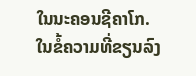ໃນນະຄອນຊີຄາໂກ.
ໃນຂໍ້ຄວາມທີ່ຂຽນລົງ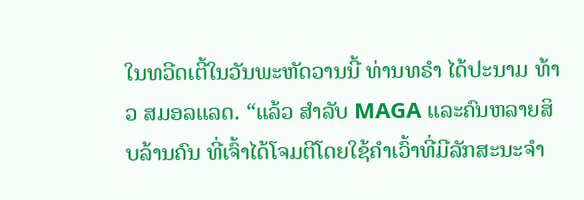ໃນທວີດເຕີ້ໃນວັນພະຫັດວານນີ້ ທ່ານທຣຳ ໄດ້ປະນາມ ທ້າວ ສມອລແລດ. “ແລ້ວ ສຳລັບ MAGA ແລະຄົນຫລາຍສິບລ້ານຄົນ ທີ່ເຈົ້າໄດ້ໂຈມຕີໂດຍໃຊ້ຄຳເວົ້າທີ່ມີລັກສະນະຈຳ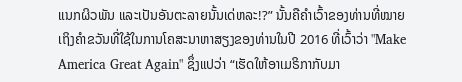ແນກຜິວພັນ ແລະເປັນອັນຕະລາຍນັ້ນເດ່ຫລະ!?” ນັ້ນຄືຄຳເວົ້າຂອງທ່ານທີ່ໝາຍເຖິງຄຳຂວັນທີ່ໃຊ້ໃນການໂຄສະນາຫາສຽງຂອງທ່ານໃນປີ 2016 ທີ່ເວົ້າວ່າ "Make America Great Again" ຊຶ່ງແປວ່າ “ເຮັດໃຫ້ອາເມຣິກາກັບມາ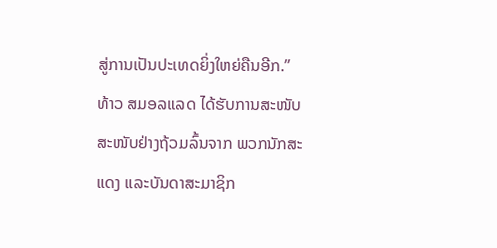ສູ່ການເປັນປະເທດຍິ່ງໃຫຍ່ຄືນອີກ.”
ທ້າວ ສມອລແລດ ໄດ້ຮັບການສະໜັບສະໜັບຢ່າງຖ້ວມລົ້ນຈາກ ພວກນັກສະແດງ ແລະບັນດາສະມາຊິກ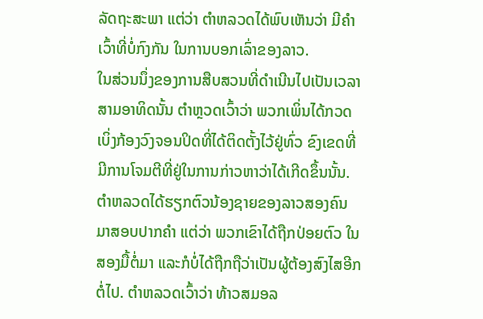ລັດຖະສະພາ ແຕ່ວ່າ ຕຳຫລວດໄດ້ພົບເຫັນວ່າ ມີຄຳເວົ້າທີ່ບໍ່ກົງກັນ ໃນການບອກເລົ່າຂອງລາວ.
ໃນສ່ວນນຶ່ງຂອງການສືບສວນທີ່ດຳເນີນໄປເປັນເວລາ ສາມອາທິດນັ້ນ ຕຳຫຼວດເວົ້າວ່າ ພວກເພິ່ນໄດ້ກວດເບິ່ງກ້ອງວົງຈອນປິດທີ່ໄດ້ຕິດຕັ້ງໄວ້ຢູ່ທົ່ວ ຂົງເຂດທີ່ ມີການໂຈມຕີທີ່ຢູ່ໃນການກ່າວຫາວ່າໄດ້ເກີດຂຶ້ນນັ້ນ. ຕຳຫລວດໄດ້ຮຽກຕົວນ້ອງຊາຍຂອງລາວສອງຄົນ ມາສອບປາກຄຳ ແຕ່ວ່າ ພວກເຂົາໄດ້ຖືກປ່ອຍຕົວ ໃນສອງມື້ຕໍ່ມາ ແລະກໍບໍ່ໄດ້ຖືກຖືວ່າເປັນຜູ້ຕ້ອງສົງໄສອີກຕໍ່ໄປ. ຕຳຫລວດເວົ້າວ່າ ທ້າວສມອລ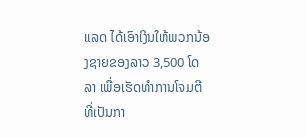ແລດ ໄດ້ເອົາເງິນໃຫ້ພວກນ້ອງຊາຍຂອງລາວ 3,500 ໂດລາ ເພື່ອເຮັດທຳການໂຈມຕີ ທີ່ເປັນກາ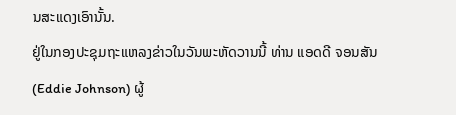ນສະແດງເອົານັ້ນ.
ຢູ່ໃນກອງປະຊຸມຖະແຫລງຂ່າວໃນວັນພະຫັດວານນີ້ ທ່ານ ແອດດີ ຈອນສັນ (Eddie Johnson) ຜູ້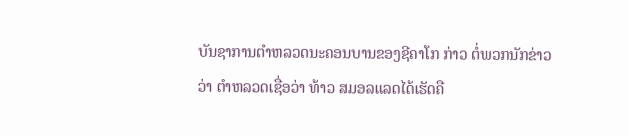ບັນຊາການຕຳຫລວດນະຄອນບານຂອງຊີຄາໂກ ກ່າວ ຕໍ່ພວກນັກຂ່າວວ່າ ຕຳຫລວດເຊື່ອວ່າ ທ້າວ ສມອລແລດໄດ້ເຮັດຄື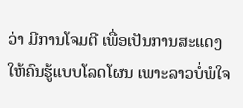ວ່າ ມີການໂຈມຕີ ເພື່ອເປັນການສະແດງໃຫ້ຄົນຮູ້ແບບໂລດໂຜນ ເພາະລາວບໍ່ພໍໃຈ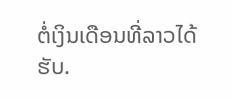ຕໍ່ເງິນເດືອນທີ່ລາວໄດ້ຮັບ.